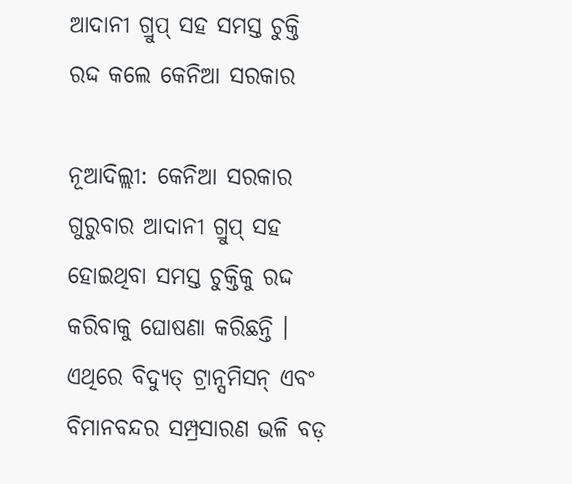ଆଦାନୀ ଗ୍ରୁପ୍ ସହ ସମସ୍ତ ଚୁକ୍ତି ରଦ୍ଦ କଲେ କେନିଆ ସରକାର

ନୂଆଦିଲ୍ଲୀ: କେନିଆ ସରକାର ଗୁରୁବାର ଆଦାନୀ ଗ୍ରୁପ୍ ସହ ହୋଇଥିବା ସମସ୍ତ ଚୁକ୍ତିକୁ ରଦ୍ଦ କରିବାକୁ ଘୋଷଣା କରିଛନ୍ତି । ଏଥିରେ ବିଦ୍ୟୁତ୍ ଟ୍ରାନ୍ସମିସନ୍ ଏବଂ ବିମାନବନ୍ଦର ସମ୍ପ୍ରସାରଣ ଭଳି ବଡ଼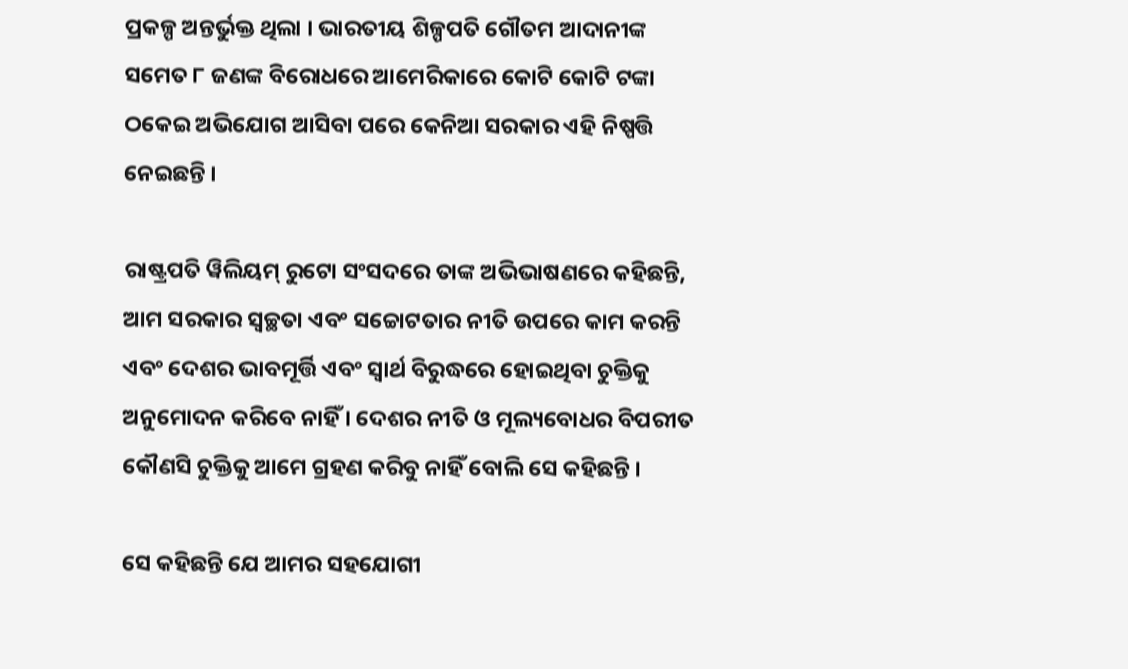ପ୍ରକଳ୍ପ ଅନ୍ତର୍ଭୁକ୍ତ ଥିଲା । ଭାରତୀୟ ଶିଳ୍ପପତି ଗୌତମ ଆଦାନୀଙ୍କ ସମେତ ୮ ଜଣଙ୍କ ବିରୋଧରେ ଆମେରିକାରେ କୋଟି କୋଟି ଟଙ୍କା ଠକେଇ ଅଭିଯୋଗ ଆସିବା ପରେ କେନିଆ ସରକାର ଏହି ନିଷ୍ପତ୍ତି ନେଇଛନ୍ତି ।

ରାଷ୍ଟ୍ରପତି ୱିଲିୟମ୍ ରୁଟୋ ସଂସଦରେ ତାଙ୍କ ଅଭିଭାଷଣରେ କହିଛନ୍ତି, ଆମ ସରକାର ସ୍ୱଚ୍ଛତା ଏବଂ ସଚ୍ଚୋଟତାର ନୀତି ଉପରେ କାମ କରନ୍ତି ଏବଂ ଦେଶର ଭାବମୂର୍ତ୍ତି ଏବଂ ସ୍ୱାର୍ଥ ବିରୁଦ୍ଧରେ ହୋଇଥିବା ଚୁକ୍ତିକୁ ଅନୁମୋଦନ କରିବେ ନାହିଁ । ଦେଶର ନୀତି ଓ ମୂଲ୍ୟବୋଧର ବିପରୀତ କୌଣସି ଚୁକ୍ତିକୁ ଆମେ ଗ୍ରହଣ କରିବୁ ନାହିଁ ବୋଲି ସେ କହିଛନ୍ତି ।

ସେ କହିଛନ୍ତି ଯେ ଆମର ସହଯୋଗୀ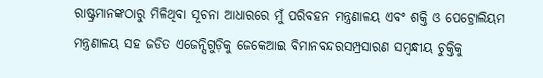ରାଷ୍ଟ୍ରମାନଙ୍କଠାରୁ ମିଳିଥିବା ସୂଚନା ଆଧାରରେ ମୁଁ ପରିବହନ ମନ୍ତ୍ରଣାଳୟ ଏବଂ ଶକ୍ତି ଓ ପେଟ୍ରୋଲିୟମ ମନ୍ତ୍ରଣାଳୟ ସହ ଜଡିତ ଏଜେନ୍ସିଗୁଡ଼ିକୁ ଜେକେଆଇ ବିମାନବନ୍ଦରସମ୍ପ୍ରସାରଣ ସମ୍ବନ୍ଧୀୟ ଚୁକ୍ତିକୁ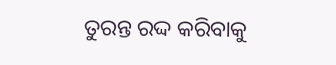ତୁରନ୍ତ ରଦ୍ଦ କରିବାକୁ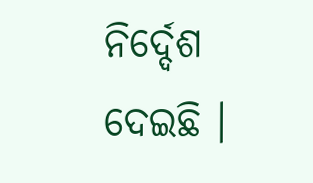ନିର୍ଦ୍ଦେଶ ଦେଇଛି ।